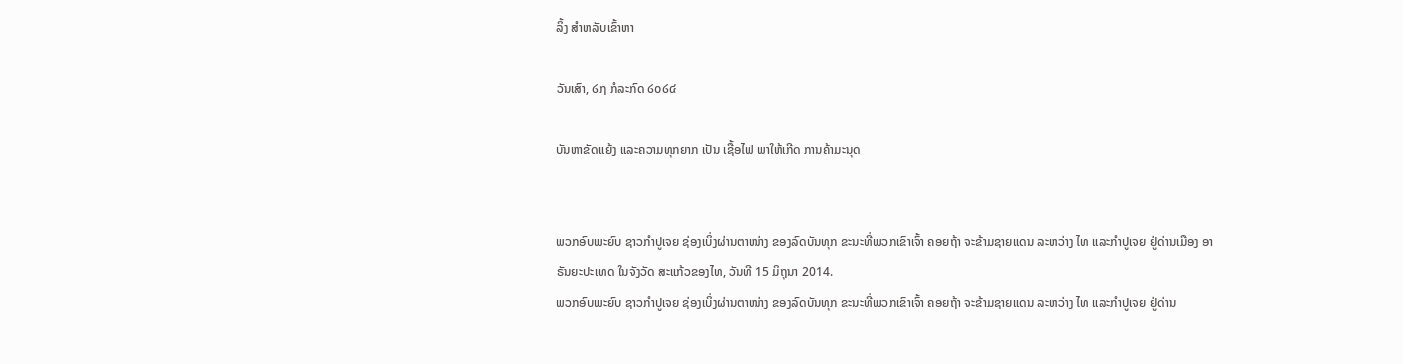ລິ້ງ ສຳຫລັບເຂົ້າຫາ

ວັນເສົາ, ໒໗ ກໍລະກົດ ໒໐໒໔

ບັນຫາຂັດແຍ້ງ ແລະຄວາມທຸກຍາກ ເປັນ ເຊື້ອໄຟ ພາໃຫ້ເກີດ ການຄ້າມະນຸດ


ພວກອົບພະຍົບ ຊາວກຳປູເຈຍ ຊ່ອງເບິ່ງຜ່ານຕາໜ່າງ ຂອງລົດບັນທຸກ ຂະນະທີ່ພວກເຂົາເຈົ້າ ຄອຍຖ້າ ຈະຂ້າມຊາຍແດນ ລະຫວ່າງ ໄທ ແລະກຳປູເຈຍ ຢູ່ດ່ານເມືອງ ອາຣັນຍະປະເທດ ໃນຈັງວັດ ສະແກ້ວຂອງໄທ, ວັນທີ 15 ມິຖຸນາ 2014.
ພວກອົບພະຍົບ ຊາວກຳປູເຈຍ ຊ່ອງເບິ່ງຜ່ານຕາໜ່າງ ຂອງລົດບັນທຸກ ຂະນະທີ່ພວກເຂົາເຈົ້າ ຄອຍຖ້າ ຈະຂ້າມຊາຍແດນ ລະຫວ່າງ ໄທ ແລະກຳປູເຈຍ ຢູ່ດ່ານ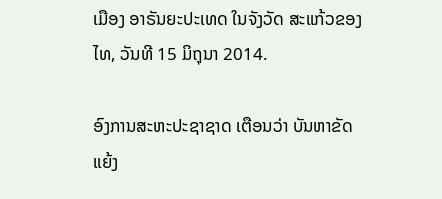ເມືອງ ອາຣັນຍະປະເທດ ໃນຈັງວັດ ສະແກ້ວຂອງໄທ, ວັນທີ 15 ມິຖຸນາ 2014.

ອົງການສະຫະປະຊາຊາດ ເຕືອນວ່າ ບັນຫາຂັດແຍ້ງ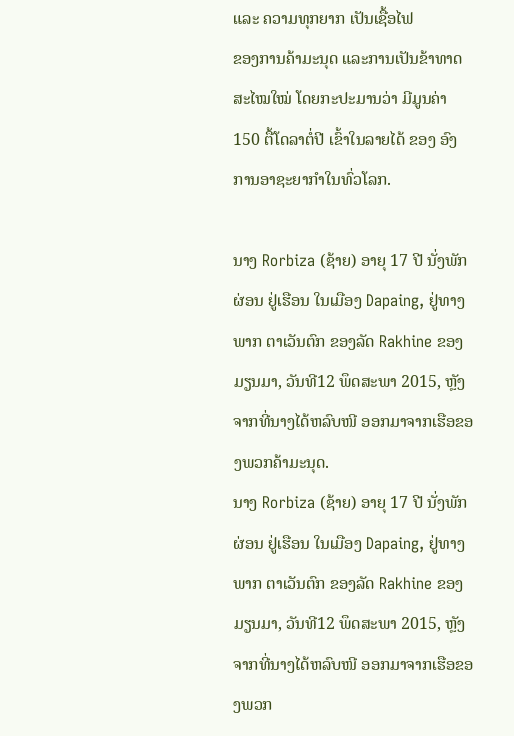ແລະ ຄວາມທຸກຍາກ ເປັນເຊື້ອໄຟ
ຂອງການຄ້າມະນຸດ ແລະການເປັນຂ້າທາດສະໄໝໃໝ່ ໂດຍກະປະມານວ່າ ມີມູນຄ່າ
150 ຕື້ໂດລາຕໍ່ປີ ເຂົ້າໃນລາຍໄດ້ ຂອງ ອົງການອາຊະຍາກຳໃນທົ່ວໂລກ.

ນາງ Rorbiza (ຊ້າຍ) ອາຍຸ 17 ປີ ນັ່ງພັກຜ່ອນ ຢູ່ເຮືອນ ໃນເມືອງ Dapaing, ຢູ່ທາງພາກ ຕາເວັນຕົກ ຂອງລັດ Rakhine ຂອງມຽນມາ, ວັນທີ12 ພຶດສະພາ 2015, ຫຼັງຈາກທີ່ນາງໄດ້ຫລົບໜີ ອອກມາຈາກເຮືອຂອງພວກຄ້າມະນຸດ.
ນາງ Rorbiza (ຊ້າຍ) ອາຍຸ 17 ປີ ນັ່ງພັກຜ່ອນ ຢູ່ເຮືອນ ໃນເມືອງ Dapaing, ຢູ່ທາງພາກ ຕາເວັນຕົກ ຂອງລັດ Rakhine ຂອງມຽນມາ, ວັນທີ12 ພຶດສະພາ 2015, ຫຼັງຈາກທີ່ນາງໄດ້ຫລົບໜີ ອອກມາຈາກເຮືອຂອງພວກ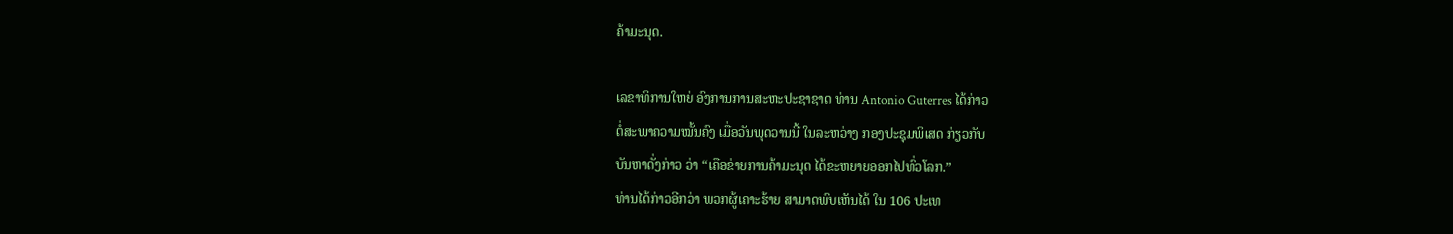ຄ້າມະນຸດ.

ເລຂາທິການໃຫຍ່ ອົງການການສະຫະປະຊາຊາດ ທ່ານ Antonio Guterres ໄດ້ກ່າວ
ຕໍ່ສະພາຄວາມໝັ້ນຄົງ ເມື່ອວັນພຸດວານນີ້ ໃນລະຫວ່າງ ກອງປະຊຸມພິເສດ ກ່ຽວກັບ
ບັນຫາດັ່ງກ່າວ ວ່າ “ເຄືອຂ່າຍການຄ້າມະນຸດ ໄດ້ຂະຫຍາຍອອກໄປທົ່ວໂລກ.”
ທ່ານໄດ້ກ່າວອີກວ່າ ພວກຜູ້ເຄາະຮ້າຍ ສາມາດພົບເຫັນໄດ້ ໃນ 106 ປະເທ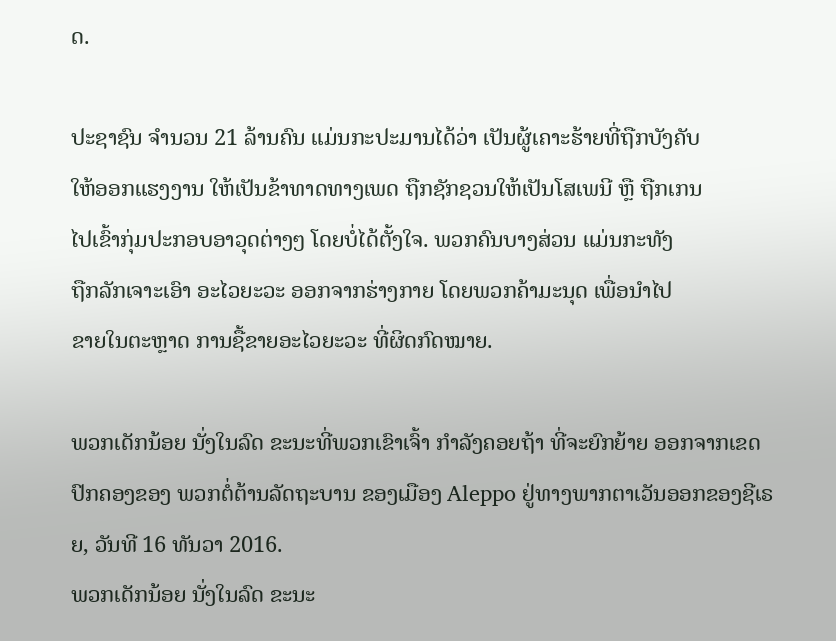ດ.

ປະຊາຊົນ ຈຳນວນ 21 ລ້ານຄົນ ແມ່ນກະປະມານໄດ້ວ່າ ເປັນຜູ້ເຄາະຮ້າຍທີ່ຖືກບັງຄັບ
ໃຫ້ອອກແຮງງານ ໃຫ້ເປັນຂ້າທາດທາງເພດ ຖືກຊັກຊວນໃຫ້ເປັນໂສເພນີ ຫຼື ຖືກເກນ
ໄປເຂົ້າກຸ່ມປະກອບອາວຸດຕ່າງໆ ໂດຍບໍ່ໄດ້ຕັ້ງໃຈ. ພວກຄົນບາງສ່ວນ ແມ່ນກະທັງ
ຖືກລັກເຈາະເອົາ ອະໄວຍະວະ ອອກຈາກຮ່າງກາຍ ໂດຍພວກຄ້າມະນຸດ ເພື່ອນຳໄປ
ຂາຍໃນຕະຫຼາດ ການຊື້ຂາຍອະໄວຍະວະ ທີ່ຜິດກົດໝາຍ.

ພວກເດັກນ້ອຍ ນັ່ງໃນລົດ ຂະນະທີ່ພວກເຂົາເຈົ້າ ກຳລັງຄອຍຖ້າ ທີ່ຈະຍົກຍ້າຍ ອອກຈາກເຂດ ປົກຄອງຂອງ ພວກຕໍ່ຕ້ານລັດຖະບານ ຂອງເມືອງ Aleppo ຢູ່ທາງພາກຕາເວັນອອກຂອງຊີເຣຍ, ວັນທີ 16 ທັນວາ 2016.
ພວກເດັກນ້ອຍ ນັ່ງໃນລົດ ຂະນະ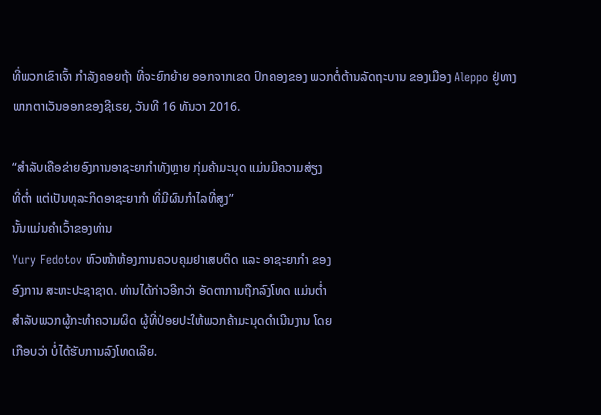ທີ່ພວກເຂົາເຈົ້າ ກຳລັງຄອຍຖ້າ ທີ່ຈະຍົກຍ້າຍ ອອກຈາກເຂດ ປົກຄອງຂອງ ພວກຕໍ່ຕ້ານລັດຖະບານ ຂອງເມືອງ Aleppo ຢູ່ທາງພາກຕາເວັນອອກຂອງຊີເຣຍ, ວັນທີ 16 ທັນວາ 2016.

“ສຳລັບເຄືອຂ່າຍອົງການອາຊະຍາກຳທັງຫຼາຍ ກຸ່ມຄ້າມະນຸດ ແມ່ນມີຄວາມສ່ຽງ
ທີ່ຕ່ຳ ແຕ່ເປັນທຸລະກິດອາຊະຍາກຳ ທີ່ມີຜົນກຳໄລທີ່ສູງ”
ນັ້ນແມ່ນຄຳເວົ້າຂອງທ່ານ
Yury Fedotov ຫົວໜ້າຫ້ອງການຄວບຄຸມຢາເສບຕິດ ແລະ ອາຊະຍາກຳ ຂອງ
ອົງການ ສະຫະປະຊາຊາດ. ທ່ານໄດ້ກ່າວອີກວ່າ ອັດຕາການຖືກລົງໂທດ ແມ່ນຕ່ຳ
ສຳລັບພວກຜູ້ກະທຳຄວາມຜິດ ຜູ້ທີ່ປ່ອຍປະໃຫ້ພວກຄ້າມະນຸດດຳເນີນງານ ໂດຍ
ເກືອບວ່າ ບໍ່ໄດ້ຮັບການລົງໂທດເລີຍ.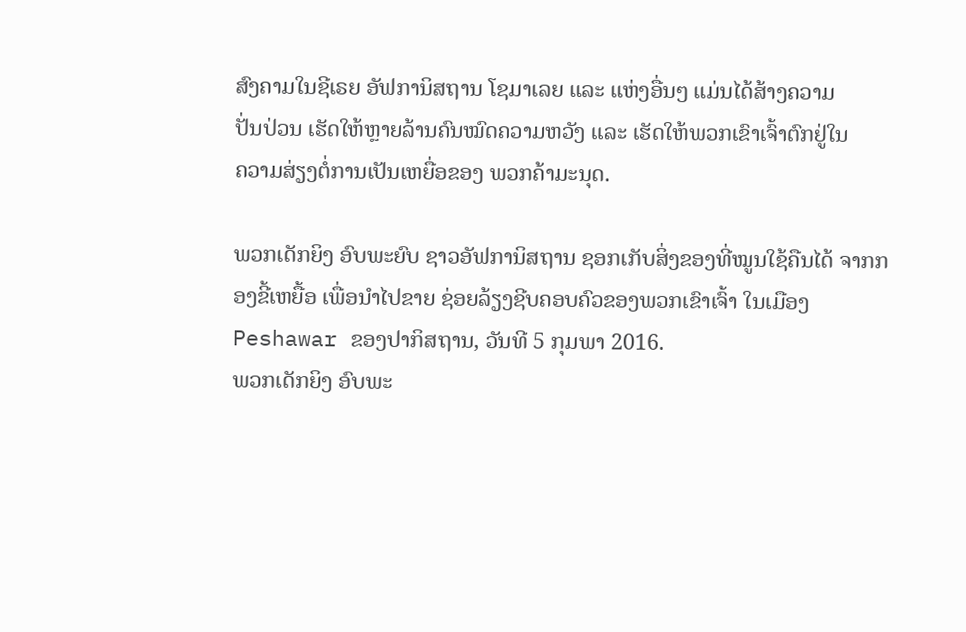ສົງຄາມໃນຊີເຣຍ ອັຟການິສຖານ ໂຊມາເລຍ ແລະ ແຫ່ງອື່ນໆ ແມ່ນໄດ້ສ້າງຄວາມ
ປັ່ນປ່ວນ ເຮັດໃຫ້ຫຼາຍລ້ານຄົນໝົດຄວາມຫວັງ ແລະ ເຮັດໃຫ້ພວກເຂົາເຈົ້າຕົກຢູ່ໃນ
ຄວາມສ່ຽງຕໍ່ການເປັນເຫຍື່ອຂອງ ພວກຄ້າມະນຸດ.

ພວກເດັກຍິງ ອົບພະຍົບ ຊາວອັຟການິສຖານ ຊອກເກັບສິ່ງຂອງທີ່ໝູນໃຊ້ຄືນໄດ້ ຈາກກອງຂີ້ເຫຍື້ອ ເພື່ອນຳໄປຂາຍ ຊ່ອຍລ້ຽງຊີບຄອບຄົວຂອງພວກເຂົາເຈົ້າ ໃນເມືອງ Peshawar ຂອງປາກິສຖານ, ວັນທີ 5 ກຸມພາ 2016.
ພວກເດັກຍິງ ອົບພະ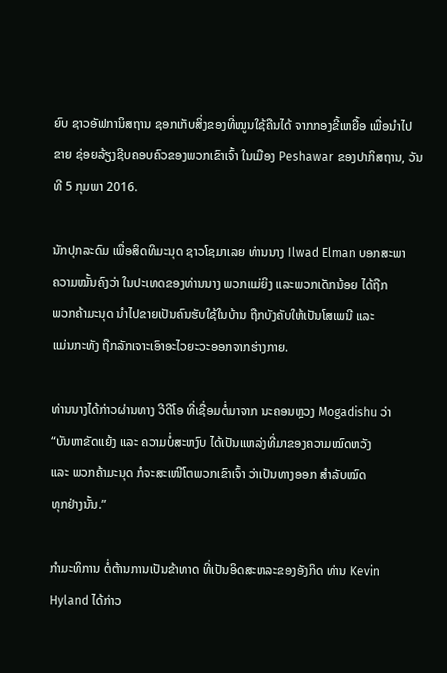ຍົບ ຊາວອັຟການິສຖານ ຊອກເກັບສິ່ງຂອງທີ່ໝູນໃຊ້ຄືນໄດ້ ຈາກກອງຂີ້ເຫຍື້ອ ເພື່ອນຳໄປຂາຍ ຊ່ອຍລ້ຽງຊີບຄອບຄົວຂອງພວກເຂົາເຈົ້າ ໃນເມືອງ Peshawar ຂອງປາກິສຖານ, ວັນທີ 5 ກຸມພາ 2016.

ນັກປຸກລະດົມ ເພື່ອສິດທິມະນຸດ ຊາວໂຊມາເລຍ ທ່ານນາງ Ilwad Elman ບອກສະພາ
ຄວາມໝັ້ນຄົງວ່າ ໃນປະເທດຂອງທ່ານນາງ ພວກແມ່ຍິງ ແລະພວກເດັກນ້ອຍ ໄດ້ຖືກ
ພວກຄ້າມະນຸດ ນຳໄປຂາຍເປັນຄົນຮັບໃຊ້ໃນບ້ານ ຖືກບັງຄັບໃຫ້ເປັນໂສເພນີ ແລະ
ແມ່ນກະທັງ ຖືກລັກເຈາະເອົາອະໄວຍະວະອອກຈາກຮ່າງກາຍ.

ທ່ານນາງໄດ້ກ່າວຜ່ານທາງ ວີດີໂອ ທີ່ເຊື່ອມຕໍ່ມາຈາກ ນະຄອນຫຼວງ Mogadishu ວ່າ
“ບັນຫາຂັດແຍ້ງ ແລະ ຄວາມບໍ່ສະຫງົບ ໄດ້ເປັນແຫລ່ງທີ່ມາຂອງຄວາມໝົດຫວັງ
ແລະ ພວກຄ້າມະນຸດ ກໍຈະສະເໜີໂຕພວກເຂົາເຈົ້າ ວ່າເປັນທາງອອກ ສຳລັບໝົດ
ທຸກຢ່າງນັ້ນ.”

ກຳມະທິການ ຕໍ່ຕ້ານການເປັນຂ້າທາດ ທີ່ເປັນອິດສະຫລະຂອງອັງກິດ ທ່ານ Kevin
Hyland ໄດ້ກ່າວ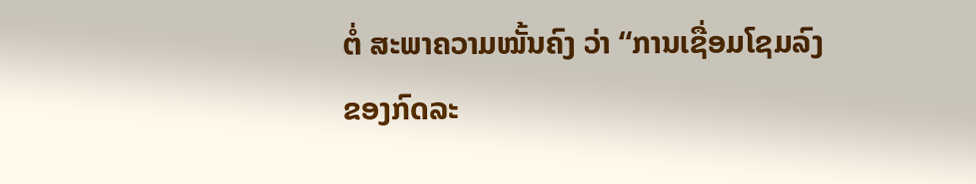ຕໍ່ ສະພາຄວາມໝັ້ນຄົງ ວ່າ “ການເຊື່ອມໂຊມລົງຂອງກົດລະ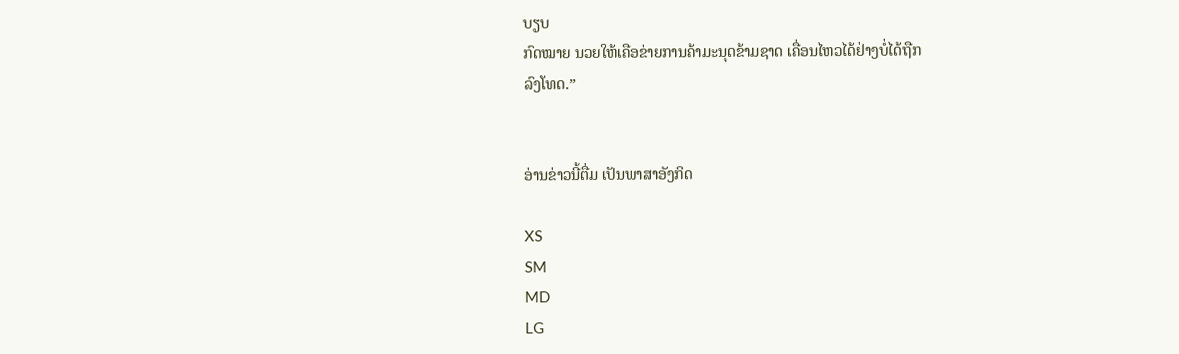ບຽບ
ກົດໝາຍ ນວຍໃຫ້ເຄືອຂ່າຍການຄ້າມະນຸດຂ້າມຊາດ ເຄື່ອນໄຫວໄດ້ຢ່າງບໍ່ໄດ້ຖືກ
ລົງໂທດ.”


ອ່ານຂ່າວນີ້ຕື່ມ ເປັນພາສາອັງກິດ

XS
SM
MD
LG